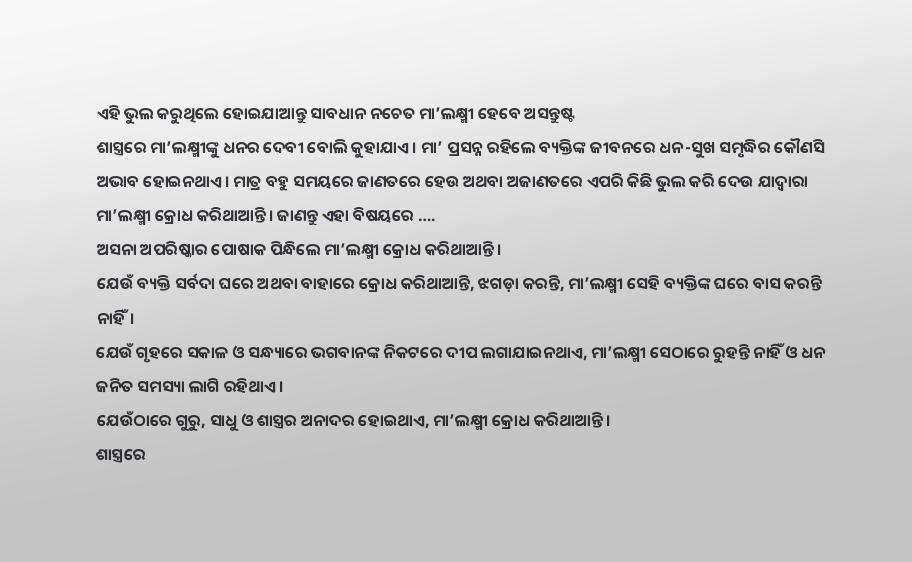ଏହି ଭୁଲ କରୁଥିଲେ ହୋଇଯାଆନ୍ତୁ ସାବଧାନ ନଚେତ ମା’ଲକ୍ଷ୍ମୀ ହେବେ ଅସନ୍ତୁଷ୍ଟ
ଶାସ୍ତ୍ରରେ ମା’ଲକ୍ଷ୍ମୀଙ୍କୁ ଧନର ଦେବୀ ବୋଲି କୁହାଯାଏ। ମା’ ପ୍ରସନ୍ନ ରହିଲେ ବ୍ୟକ୍ତିଙ୍କ ଜୀବନରେ ଧନ-ସୁଖ ସମୃଦ୍ଧିର କୌଣସି ଅଭାବ ହୋଇନଥାଏ। ମାତ୍ର ବହୁ ସମୟରେ ଜାଣତରେ ହେଉ ଅଥବା ଅଜାଣତରେ ଏପରି କିଛି ଭୁଲ କରି ଦେଉ ଯାଦ୍ୱାରା ମା’ଲକ୍ଷ୍ମୀ କ୍ରୋଧ କରିଥାଆନ୍ତି। ଜାଣନ୍ତୁ ଏହା ବିଷୟରେ ….
ଅସନା ଅପରିଷ୍କାର ପୋଷାକ ପିନ୍ଧିଲେ ମା’ଲକ୍ଷ୍ମୀ କ୍ରୋଧ କରିଥାଆନ୍ତି।
ଯେଉଁ ବ୍ୟକ୍ତି ସର୍ବଦା ଘରେ ଅଥବା ବାହାରେ କ୍ରୋଧ କରିଥାଆନ୍ତି, ଝଗଡ଼ା କରନ୍ତି, ମା’ଲକ୍ଷ୍ମୀ ସେହି ବ୍ୟକ୍ତିଙ୍କ ଘରେ ବାସ କରନ୍ତି ନାହିଁ।
ଯେଉଁ ଗୃହରେ ସକାଳ ଓ ସନ୍ଧ୍ୟାରେ ଭଗବାନଙ୍କ ନିକଟରେ ଦୀପ ଲଗାଯାଇନଥାଏ, ମା’ଲକ୍ଷ୍ମୀ ସେଠାରେ ରୁହନ୍ତି ନାହିଁ ଓ ଧନ ଜନିତ ସମସ୍ୟା ଲାଗି ରହିଥାଏ।
ଯେଉଁଠାରେ ଗୁରୁ, ସାଧୁ ଓ ଶାସ୍ତ୍ରର ଅନାଦର ହୋଇଥାଏ, ମା’ଲକ୍ଷ୍ମୀ କ୍ରୋଧ କରିଥାଆନ୍ତି।
ଶାସ୍ତ୍ରରେ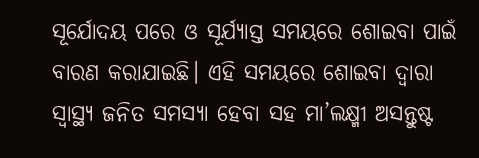ସୂର୍ଯୋଦୟ ପରେ ଓ ସୂର୍ଯ୍ୟାସ୍ତ ସମୟରେ ଶୋଇବା ପାଇଁ ବାରଣ କରାଯାଇଛି। ଏହି ସମୟରେ ଶୋଇବା ଦ୍ୱାରା ସ୍ୱାସ୍ଥ୍ୟ ଜନିତ ସମସ୍ୟା ହେବା ସହ ମା’ଲକ୍ଷ୍ମୀ ଅସନ୍ତୁଷ୍ଟ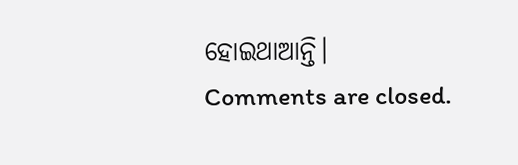ହୋଇଥାଆନ୍ତି।
Comments are closed.